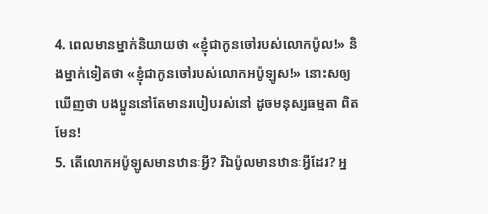4. ពេលមានម្នាក់និយាយថា «ខ្ញុំជាកូនចៅរបស់លោកប៉ូល!» និងម្នាក់ទៀតថា «ខ្ញុំជាកូនចៅរបស់លោកអប៉ូឡូស!» នោះសឲ្យឃើញថា បងប្អូននៅតែមានរបៀបរស់នៅ ដូចមនុស្សធម្មតា ពិតមែន!
5. តើលោកអប៉ូឡូសមានឋានៈអ្វី? រីឯប៉ូលមានឋានៈអ្វីដែរ? អ្ន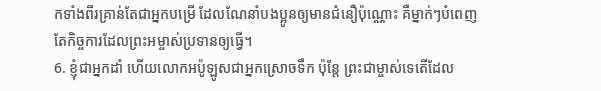កទាំងពីរគ្រាន់តែជាអ្នកបម្រើ ដែលណែនាំបងប្អូនឲ្យមានជំនឿប៉ុណ្ណោះ គឺម្នាក់ៗបំពេញតែកិច្ចការដែលព្រះអម្ចាស់ប្រទានឲ្យធ្វើ។
6. ខ្ញុំជាអ្នកដាំ ហើយលោកអប៉ូឡូសជាអ្នកស្រោចទឹក ប៉ុន្តែ ព្រះជាម្ចាស់ទេតើដែល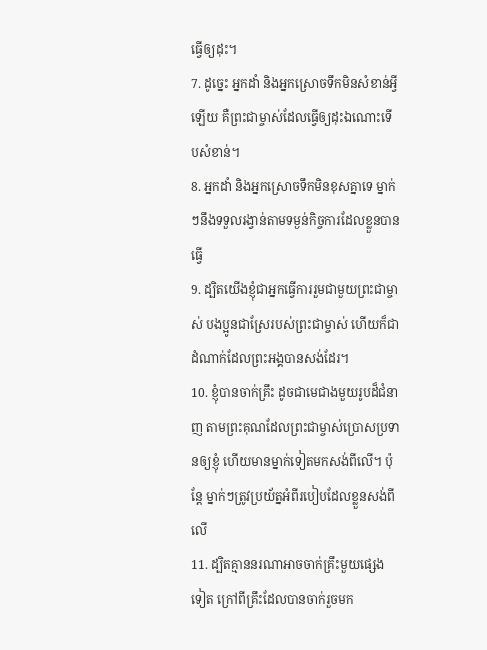ធ្វើឲ្យដុះ។
7. ដូច្នេះ អ្នកដាំ និងអ្នកស្រោចទឹកមិនសំខាន់អ្វីឡើយ គឺព្រះជាម្ចាស់ដែលធ្វើឲ្យដុះឯណោះទើបសំខាន់។
8. អ្នកដាំ និងអ្នកស្រោចទឹកមិនខុសគ្នាទេ ម្នាក់ៗនឹងទទួលរង្វាន់តាមទម្ងន់កិច្ចការដែលខ្លួនបានធ្វើ
9. ដ្បិតយើងខ្ញុំជាអ្នកធ្វើការរួមជាមួយព្រះជាម្ចាស់ បងប្អូនជាស្រែរបស់ព្រះជាម្ចាស់ ហើយក៏ជាដំណាក់ដែលព្រះអង្គបានសង់ដែរ។
10. ខ្ញុំបានចាក់គ្រឹះ ដូចជាមេជាងមួយរូបដ៏ជំនាញ តាមព្រះគុណដែលព្រះជាម្ចាស់ប្រោសប្រទានឲ្យខ្ញុំ ហើយមានម្នាក់ទៀតមកសង់ពីលើ។ ប៉ុន្តែ ម្នាក់ៗត្រូវប្រយ័ត្នអំពីរបៀបដែលខ្លួនសង់ពីលើ
11. ដ្បិតគ្មាននរណាអាចចាក់គ្រឹះមួយផ្សេងទៀត ក្រៅពីគ្រឹះដែលបានចាក់រួចមក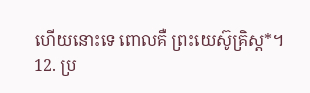ហើយនោះទេ ពោលគឺ ព្រះយេស៊ូគ្រិស្ដ*។
12. ប្រ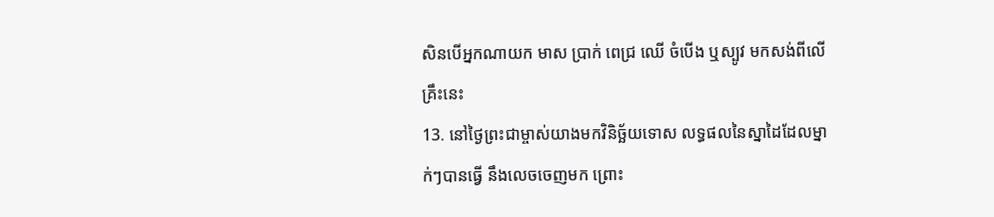សិនបើអ្នកណាយក មាស ប្រាក់ ពេជ្រ ឈើ ចំបើង ឬស្បូវ មកសង់ពីលើគ្រឹះនេះ
13. នៅថ្ងៃព្រះជាម្ចាស់យាងមកវិនិច្ឆ័យទោស លទ្ធផលនៃស្នាដៃដែលម្នាក់ៗបានធ្វើ នឹងលេចចេញមក ព្រោះ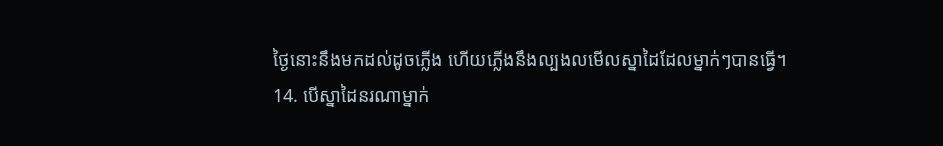ថ្ងៃនោះនឹងមកដល់ដូចភ្លើង ហើយភ្លើងនឹងល្បងលមើលស្នាដៃដែលម្នាក់ៗបានធ្វើ។
14. បើស្នាដៃនរណាម្នាក់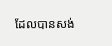ដែលបានសង់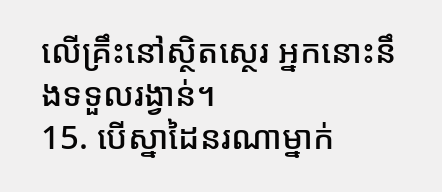លើគ្រឹះនៅស្ថិតស្ថេរ អ្នកនោះនឹងទទួលរង្វាន់។
15. បើស្នាដៃនរណាម្នាក់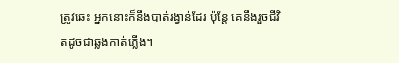ត្រូវឆេះ អ្នកនោះក៏នឹងបាត់រង្វាន់ដែរ ប៉ុន្តែ គេនឹងរួចជីវិតដូចជាឆ្លងកាត់ភ្លើង។